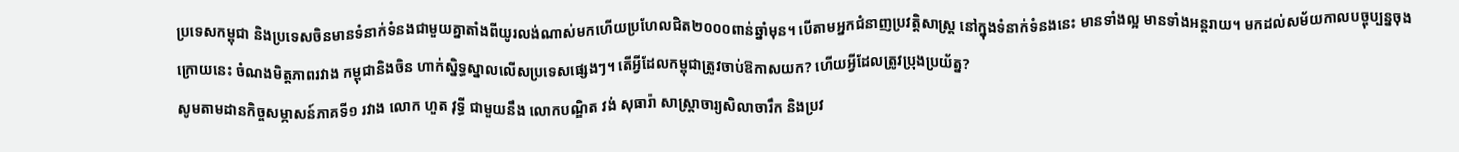ប្រទេសកម្ពុជា និងប្រទេសចិនមានទំនាក់ទំនងជាមួយគ្នាតាំងពីយូរលង់ណាស់មកហើយប្រហែលជិត២០០០ពាន់ឆ្នាំមុន។ បើតាមអ្នកជំនាញប្រវត្តិសាស្ត្រ នៅក្នុងទំនាក់ទំនងនេះ មានទាំងល្អ មានទាំងអន្តរាយ។ មកដល់សម័យកាលបច្ចុប្បន្នចុងក្រោយនេះ ចំណងមិត្តភាពរវាង កម្ពុជានិងចិន ហាក់ស្និទ្ធស្នាលលើសប្រទេសផ្សេងៗ។ តើអ្វីដែលកម្ពុជាត្រូវចាប់ឱកាសយក? ហើយអ្វីដែលត្រូវប្រុងប្រយ័ត្ន?
សូមតាមដានកិច្ចសម្ភាសន៍ភាគទី១ រវាង លោក ហួត វុទ្ធី ជាមួយនឹង លោកបណ្ឌិត វង់ សុធារ៉ា សាស្ត្រាចារ្យសិលាចារឹក និងប្រវ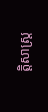ត្តិសាស្ត្រ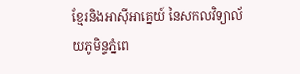ខ្មែរនិងអាស៊ីអាគ្នេយ៍ នៃសកលវិទ្យាល័យភូមិន្ទភ្នំពេ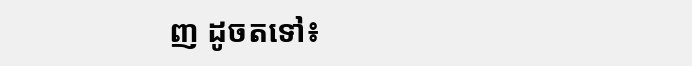ញ ដូចតទៅ៖